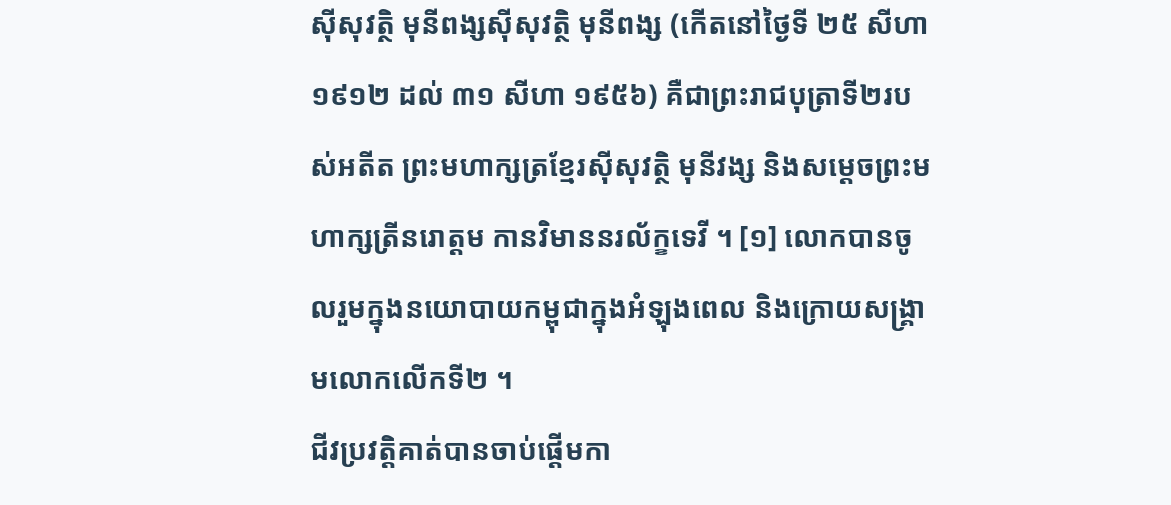ស៊ីសុវត្ថិ មុនីពង្សស៊ីសុវត្ថិ មុនីពង្ស (កើតនៅថ្ងៃទី ២៥ សីហា ១៩១២ ដល់ ៣១ សីហា ១៩៥៦) គឺជាព្រះរាជបុត្រាទី២របស់អតីត ព្រះមហាក្សត្រខ្មែរស៊ីសុវត្ថិ មុនីវង្ស និងសម្ដេចព្រះមហាក្សត្រីនរោត្ដម កានវិមាននរល័ក្ខទេវី ។ [១] លោកបានចូលរួមក្នុងនយោបាយកម្ពុជាក្នុងអំឡុងពេល និងក្រោយសង្គ្រាមលោកលើកទី២ ។
ជីវប្រវត្តិគាត់បានចាប់ផ្តើមកា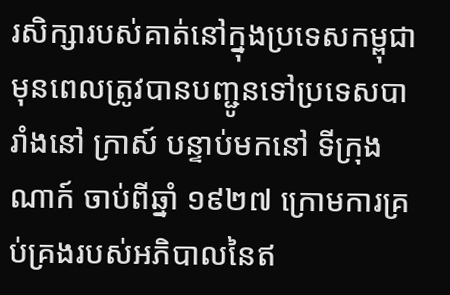រសិក្សារបស់គាត់នៅក្នុងប្រទេសកម្ពុជា មុនពេលត្រូវបានបញ្ជូនទៅប្រទេសបារាំងនៅ ក្រាស៍ បន្ទាប់មកនៅ ទីក្រុងណាក៍ ចាប់ពីឆ្នាំ ១៩២៧ ក្រោមការគ្រប់គ្រងរបស់អភិបាលនៃឥ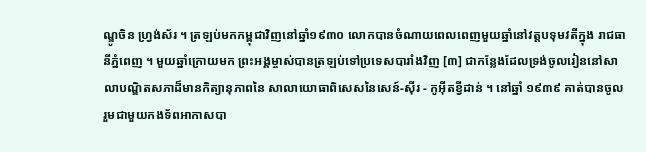ណ្ឌូចិន ហ្វ្រង់ស័រ ។ ត្រឡប់មកកម្ពុជាវិញនៅឆ្នាំ១៩៣០ លោកបានចំណាយពេលពេញមួយឆ្នាំនៅវត្តបទុមវតីក្នុង រាជធានីភ្នំពេញ ។ មួយឆ្នាំក្រោយមក ព្រះអង្គម្ចាស់បានត្រឡប់ទៅប្រទេសបារាំងវិញ [៣] ជាកន្លែងដែលទ្រង់ចូលរៀននៅសាលាបណ្ឌិតសភាដ៏មានកិត្យានុភាពនៃ សាលាយោធាពិសេសនៃសេន៍-ស៊ីរ - កូអ៊ីតខ្វីដាន់ ។ នៅឆ្នាំ ១៩៣៩ គាត់បានចូលរួមជាមួយកងទ័ពអាកាសបា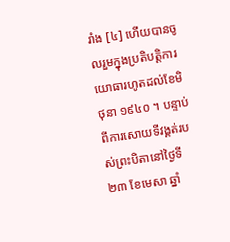រាំង [៤] ហើយបានចូលរួមក្នុងប្រតិបត្តិការយោធារហូតដល់ខែមិថុនា ១៩៤០ ។ បន្ទាប់ពីការសោយទីវង្គត់របស់ព្រះបិតានៅថ្ងៃទី ២៣ ខែមេសា ឆ្នាំ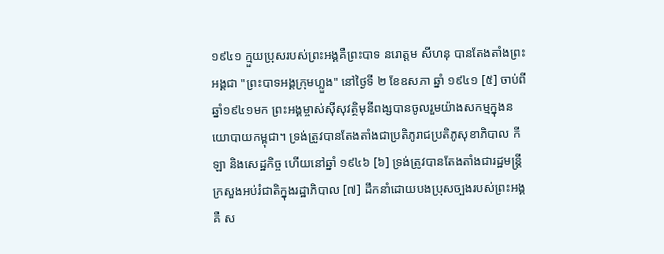១៩៤១ ក្មួយប្រុសរបស់ព្រះអង្គគឺព្រះបាទ នរោត្តម សីហនុ បានតែងតាំងព្រះអង្គជា "ព្រះបាទអង្គក្រុមហ្លួង" នៅថ្ងៃទី ២ ខែឧសភា ឆ្នាំ ១៩៤១ [៥] ចាប់ពីឆ្នាំ១៩៤១មក ព្រះអង្គម្ចាស់ស៊ីសុវត្ថិមុនីពង្សបានចូលរួមយ៉ាងសកម្មក្នុងនយោបាយកម្ពុជា។ ទ្រង់ត្រូវបានតែងតាំងជាប្រតិភូរាជប្រតិភូសុខាភិបាល កីឡា និងសេដ្ឋកិច្ច ហើយនៅឆ្នាំ ១៩៤៦ [៦] ទ្រង់ត្រូវបានតែងតាំងជារដ្ឋមន្ត្រីក្រសួងអប់រំជាតិក្នុងរដ្ឋាភិបាល [៧] ដឹកនាំដោយបងប្រុសច្បងរបស់ព្រះអង្គគឺ ស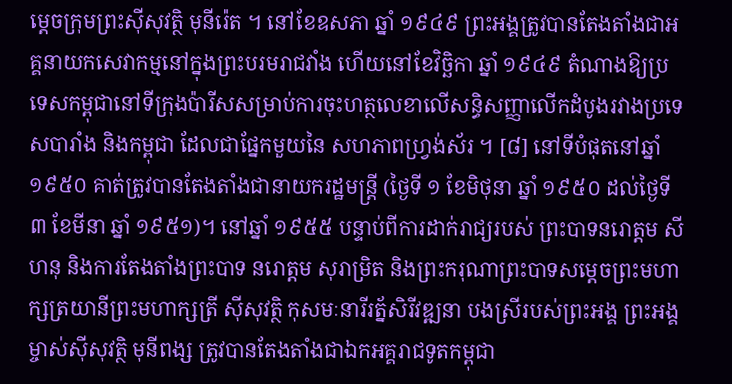ម្តេចក្រុមព្រះស៊ីសុវត្ថិ មុនីរ៉េត ។ នៅខែឧសភា ឆ្នាំ ១៩៤៩ ព្រះអង្គត្រូវបានតែងតាំងជាអគ្គនាយកសេវាកម្មនៅក្នុងព្រះបរមរាជវាំង ហើយនៅខែវិច្ឆិកា ឆ្នាំ ១៩៤៩ តំណាងឱ្យប្រទេសកម្ពុជានៅទីក្រុងប៉ារីសសម្រាប់ការចុះហត្ថលេខាលើសន្ធិសញ្ញាលើកដំបូងរវាងប្រទេសបារាំង និងកម្ពុជា ដែលជាផ្នែកមួយនៃ សហភាពហ្វ្រង់ស័រ ។ [៨] នៅទីបំផុតនៅឆ្នាំ ១៩៥០ គាត់ត្រូវបានតែងតាំងជានាយករដ្ឋមន្ត្រី (ថ្ងៃទី ១ ខែមិថុនា ឆ្នាំ ១៩៥០ ដល់ថ្ងៃទី ៣ ខែមីនា ឆ្នាំ ១៩៥១)។ នៅឆ្នាំ ១៩៥៥ បន្ទាប់ពីការដាក់រាជ្យរបស់ ព្រះបាទនរោត្តម សីហនុ និងការតែងតាំងព្រះបាទ នរោត្តម សុរាម្រិត និងព្រះករុណាព្រះបាទសម្តេចព្រះមហាក្សត្រយានីព្រះមហាក្សត្រី ស៊ីសុវត្ថិ កុសមៈនារីរត្ន័សិរីវឌ្ឍនា បងស្រីរបស់ព្រះអង្គ ព្រះអង្គម្ចាស់ស៊ីសុវត្ថិ មុនីពង្ស ត្រូវបានតែងតាំងជាឯកអគ្គរាជទូតកម្ពុជា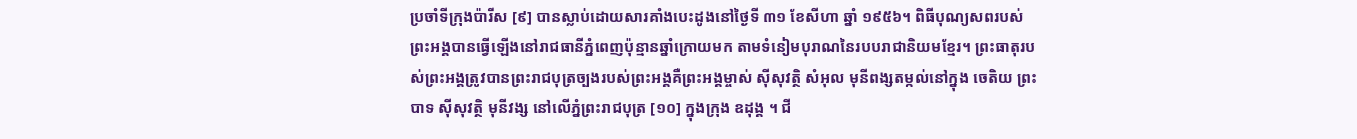ប្រចាំទីក្រុងប៉ារីស [៩] បានស្លាប់ដោយសារគាំងបេះដូងនៅថ្ងៃទី ៣១ ខែសីហា ឆ្នាំ ១៩៥៦។ ពិធីបុណ្យសពរបស់ព្រះអង្គបានធ្វើឡើងនៅរាជធានីភ្នំពេញប៉ុន្មានឆ្នាំក្រោយមក តាមទំនៀមបុរាណនៃរបបរាជានិយមខ្មែរ។ ព្រះធាតុរបស់ព្រះអង្គត្រូវបានព្រះរាជបុត្រច្បងរបស់ព្រះអង្គគឺព្រះអង្គម្ចាស់ ស៊ីសុវត្ថិ សំអុល មុនីពង្សតម្កល់នៅក្នុង ចេតិយ ព្រះបាទ ស៊ីសុវត្ថិ មុនីវង្ស នៅលើភ្នំព្រះរាជបុត្រ [១០] ក្នុងក្រុង ឧដុង្គ ។ ជី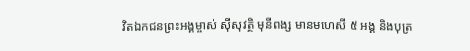វិតឯកជនព្រះអង្គម្ចាស់ ស៊ីសុវត្ថិ មុនីពង្ស មានមហេសី ៥ អង្គ និងបុត្រ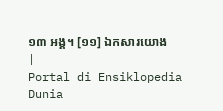១៣ អង្គ។ [១១] ឯកសារយោង
|
Portal di Ensiklopedia Dunia